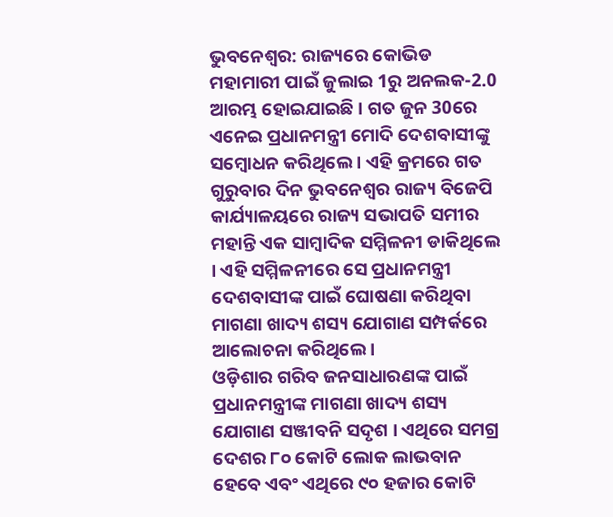ଭୁବନେଶ୍ବର: ରାଜ୍ୟରେ କୋଭିଡ ମହାମାରୀ ପାଇଁ ଜୁଲାଇ 1ରୁ ଅନଲକ-2.0 ଆରମ୍ଭ ହୋଇଯାଇଛି । ଗତ ଜୁନ 30ରେ ଏନେଇ ପ୍ରଧାନମନ୍ତ୍ରୀ ମୋଦି ଦେଶବାସୀଙ୍କୁ ସମ୍ବୋଧନ କରିଥିଲେ । ଏହି କ୍ରମରେ ଗତ ଗୁରୁବାର ଦିନ ଭୁବନେଶ୍ବର ରାଜ୍ୟ ବିଜେପି କାର୍ଯ୍ୟାଳୟରେ ରାଜ୍ୟ ସଭାପତି ସମୀର ମହାନ୍ତି ଏକ ସାମ୍ବାଦିକ ସମ୍ମିଳନୀ ଡାକିଥିଲେ । ଏହି ସମ୍ମିଳନୀରେ ସେ ପ୍ରଧାନମନ୍ତ୍ରୀ ଦେଶବାସୀଙ୍କ ପାଇଁ ଘୋଷଣା କରିଥିବା ମାଗଣା ଖାଦ୍ୟ ଶସ୍ୟ ଯୋଗାଣ ସମ୍ପର୍କରେ ଆଲୋଚନା କରିଥିଲେ ।
ଓଡ଼ିଶାର ଗରିବ ଜନସାଧାରଣଙ୍କ ପାଇଁ ପ୍ରଧାନମନ୍ତ୍ରୀଙ୍କ ମାଗଣା ଖାଦ୍ୟ ଶସ୍ୟ ଯୋଗାଣ ସଞ୍ଜୀବନି ସଦୃଶ । ଏଥିରେ ସମଗ୍ର ଦେଶର ୮୦ କୋଟି ଲୋକ ଲାଭବାନ ହେବେ ଏବଂ ଏଥିରେ ୯୦ ହଜାର କୋଟି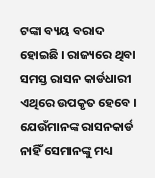ଟଙ୍କା ବ୍ୟୟ ବରାଦ ହୋଇଛି । ରାଜ୍ୟରେ ଥିବା ସମସ୍ତ ରାସନ କାର୍ଡଧାରୀ ଏଥିରେ ଉପକୃତ ହେବେ । ଯେଉଁମାନଙ୍କ ରାସନକାର୍ଡ ନାହିଁ ସେମାନଙ୍କୁ ମଧ୍ୟ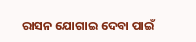ରାସନ ଯୋଗାଇ ଦେବା ପାଇଁ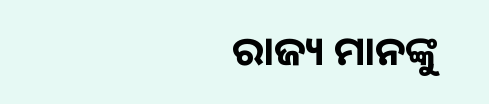ରାଜ୍ୟ ମାନଙ୍କୁ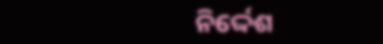ନିର୍ଦ୍ଦେଶ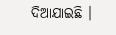ଦିଆଯାଇଛି ।